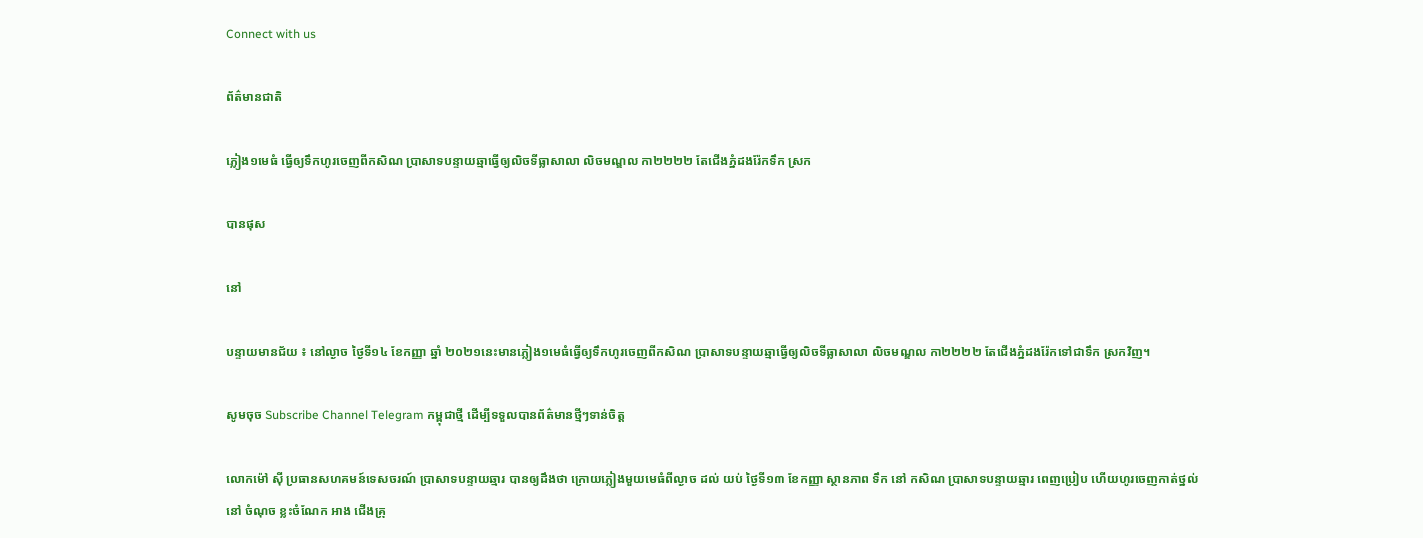Connect with us

ព័ត៌មានជាតិ

ភ្លៀង១មេធំ ធ្វើឲ្យទឹកហូរចេញពីកសិណ ប្រាសាទបន្ទាយឆ្មាធ្វើឲ្យលិចទីធ្លាសាលា លិចមណ្ឌល កា២២២២ តែជើងភ្នំដងរ៉ែកទឹក ស្រក

បានផុស

នៅ

បន្ទាយមានជ័យ ៖ នៅល្ងាច ថ្ងៃទី១៤ ខែកញ្ញា ឆ្នាំ ២០២១នេះមានភ្លៀង១មេធំធ្វើឲ្យទឹកហូរចេញពីកសិណ ប្រាសាទបន្ទាយឆ្មាធ្វើឲ្យលិចទីធ្លាសាលា លិចមណ្ឌល កា២២២២ តែជើងភ្នំដងរ៉ែកទៅជាទឹក ស្រកវិញ។

សូមចុច Subscribe Channel Telegram កម្ពុជាថ្មី ដើម្បីទទួលបានព័ត៌មានថ្មីៗទាន់ចិត្ត

លោកម៉ៅ ស៊ី ប្រធានសហគមន៍ទេសចរណ៍ ប្រាសាទបន្ទាយឆ្មារ បានឲ្យដឹងថា ក្រោយភ្លៀងមួយមេធំពីល្ងាច ដល់ យប់ ថ្ងៃទី១៣ ខែកញ្ញា ស្ថានភាព ទឹក នៅ កសិណ ប្រាសាទបន្ទាយឆ្មារ ពេញប្រៀប ហើយហូរចេញកាត់ថ្នល់ នៅ ចំណុច ខ្លះចំណែក អាង ជើងគ្រុ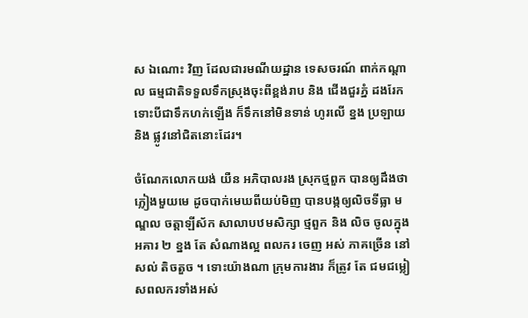ស ឯណោះ វិញ ដែលជារមណីយដ្ឋាន ទេសចរណ៍ ពាក់កណ្តាល ធម្មជាតិទទួលទឹកស្រុងចុះពីខ្ពង់រាប និង ជើងជួរភ្នំ ដងរែក ទោះបីជាទឹកហក់ឡើង ក៏ទឹកនៅមិនទាន់ ហូរលើ ខ្នង ប្រឡាយ និង ផ្លូវនៅជិតនោះដែរ។

ចំណែកលោកយង់ យឺន អភិបាលរង ស្រុកថ្មពួក បានឲ្យដឹងថា ភ្លៀងមួយមេ ដូចបាក់មេឃពីយប់មិញ បានបង្កឲ្យលិចទីធ្លា មណ្ឌល ចត្តាឡីស័ក សាលាបឋមសិក្សា ថ្មពួក និង លិច ចូលក្នុង អគារ ២ ខ្នង តែ សំណាងល្អ ពលករ ចេញ អស់ ភាគច្រើន នៅសល់ តិចតួច ។ ទោះយ៉ាងណា ក្រុមការងារ ក៏ត្រូវ តែ ជមជម្លៀសពលករទាំងអស់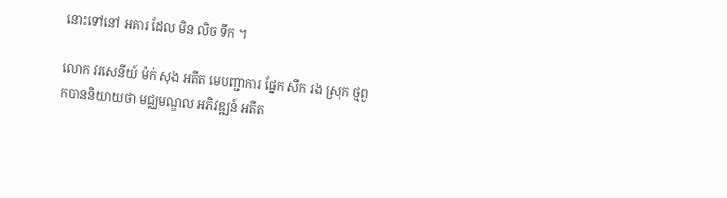នោះទៅនៅ អគារ ដែល មិន លិច ទឹក ។

លោក វរសេនីយ៍ ម៉ក់ សុង អតីត មេបញ្ជាការ ផ្នែក សឹក រង ស្រុក ថ្មពួកបាននិយាយថា មជ្ឈមណ្ឌល អភិវឌ្ឍន៍ អតីត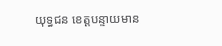យុទ្ធជន ខេត្តបន្ទាយមាន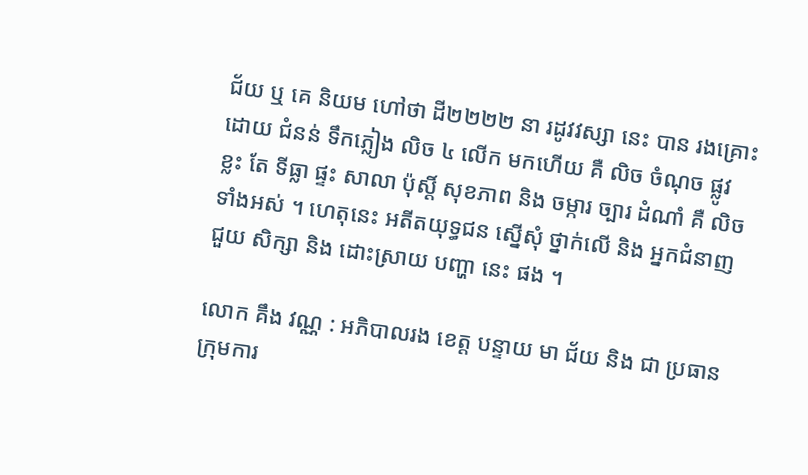ជ័យ ឬ គេ និយម ហៅថា ដី២២២២ នា រដូវវស្សា នេះ បាន រងគ្រោះ ដោយ ជំនន់ ទឹកភ្លៀង លិច ៤ លើក មកហើយ គឺ លិច ចំណុច ផ្លូវ ខ្លះ តែ ទីធ្លា ផ្ទះ សាលា ប៉ុស្តិ៍ សុខភាព និង ចម្ការ ច្បារ ដំណាំ គឺ លិច ទាំងអស់ ។ ហេតុនេះ អតីតយុទ្ធជន ស្នើសុំ ថ្នាក់លើ និង អ្នកជំនាញ ជួយ សិក្សា និង ដោះស្រាយ បញ្ហា នេះ ផង ។

លោក គឹង វណ្ណ : អភិបាលរង ខេត្ត បន្ទាយ មា ជ័យ និង ជា ប្រធាន ក្រុមការ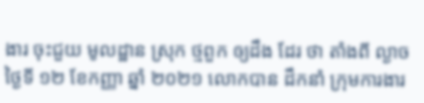ងារ ចុះជួយ មូលដ្ឋាន ស្រុក ថ្មពួក ឲ្យដឹង ដែរ ថា តាំងពី ល្ងាច ថ្ងៃទី ១២ ខែកញ្ញា ឆ្នាំ ២០២១ លោកបាន ដឹកនាំ ក្រុមការងារ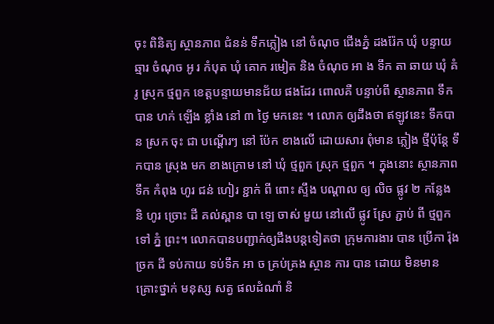ចុះ ពិនិត្យ ស្ថានភាព ជំនន់ ទឹកភ្លៀង នៅ ចំណុច ជើងភ្នំ ដងរ៉ែក ឃុំ បន្ទាយឆ្មារ ចំណុច ឣូ រ កំបុត ឃុំ គោក រមៀត និង ចំណុច ឣា ង ទឹក តា ឆាយ ឃុំ គំរូ ស្រុក ថ្មពួក ខេត្តបន្ទាយមានជ័យ ផងដែរ ពោលគឺ បន្ទាប់ពី ស្ថានភាព ទឹកបាន ហក់ ឡើង ខ្លាំង នៅ ៣ ថ្ងៃ មកនេះ ។ លោក ឲ្យដឹងថា ឥឡូវនេះ ទឹកបាន ស្រក ចុះ ជា បណ្តើរៗ នៅ ប៉ែក ខាងលើ ដោយសារ ពុំមាន ភ្លៀង ថ្មីប៉ុន្តែ ទឹកបាន ស្រុង មក ខាងក្រោម នៅ ឃុំ ថ្មពួក ស្រុក ថ្មពួក ។ ក្នុងនោះ ស្ថានភាព ទឹក កំពុង ហូរ ជន់ ហៀរ ខ្ជាក់ ពី ពោះ ស្ទឹង បណ្តាល ឲ្យ លិច ផ្លូវ ២ កន្លែង និ ហូរ ច្រោះ ដី គល់ស្ពាន បា ឡេ ចាស់ មួយ នៅលើ ផ្លូវ ស្រែ ភ្ជាប់ ពី ថ្មពួក ទៅ ភ្នំ ព្រះ។ លោកបានបញ្ជាក់ឲ្យដឹងបន្តទៀតថា ក្រុមការងារ បាន ប្រើកា រ៉ុង ច្រក ដី ទប់កាយ ទប់ទឹក ឣា ច គ្រប់គ្រង ស្ថាន ការ បាន ដោយ មិនមាន គ្រោះថ្នាក់ មនុស្ស សត្វ ផលដំណាំ និ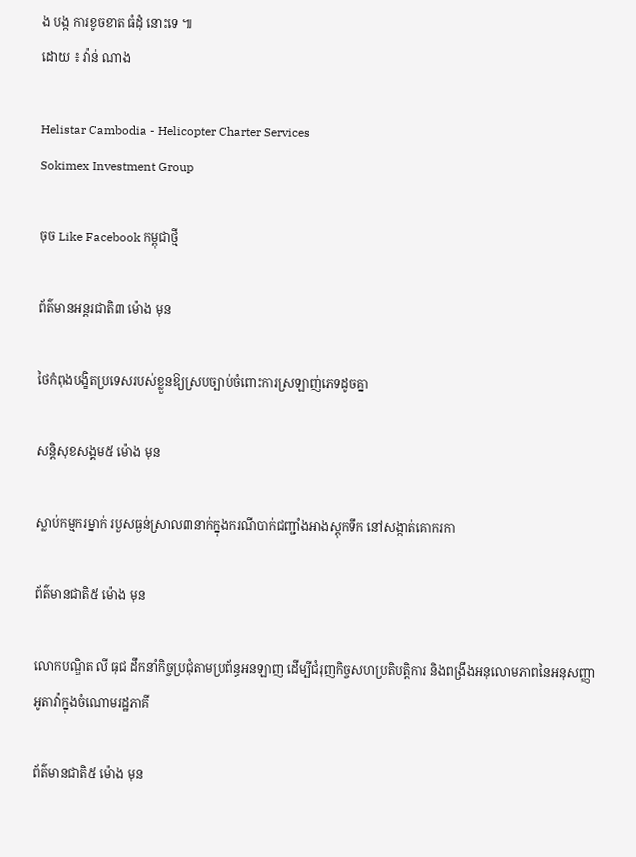ង បង្ក ការខូចខាត ធំដុំ នោះទេ ៕
ដោយ ៖ វ៉ាន់ ណាង

Helistar Cambodia - Helicopter Charter Services
Sokimex Investment Group

ចុច Like Facebook កម្ពុជាថ្មី

ព័ត៌មានអន្ដរជាតិ៣ ម៉ោង មុន

ថៃកំពុងបង្ខិតប្រទេសរបស់ខ្លួនឱ្យស្របច្បាប់ចំពោះការស្រឡាញ់ភេទដូចគ្នា

សន្តិសុខសង្គម៥ ម៉ោង មុន

ស្លាប់កម្មករម្នាក់ របួសធ្ងន់ស្រាល៣នាក់ក្នុងករណីបាក់ជញ្ជាំងអាងស្តុកទឹក នៅសង្កាត់គោករកា

ព័ត៌មានជាតិ៥ ម៉ោង មុន

លោកបណ្ឌិត លី ធុជ ដឹកនាំកិច្ចប្រជុំតាមប្រព័ន្ធអនឡាញ ដើម្បីជំរុញកិច្ចសហប្រតិបត្តិការ និងពង្រឹងអនុលោមភាពនៃអនុសញ្ញាអូតាវ៉ាក្នុងចំណោមរដ្ឋភាគី

ព័ត៌មានជាតិ៥ ម៉ោង មុន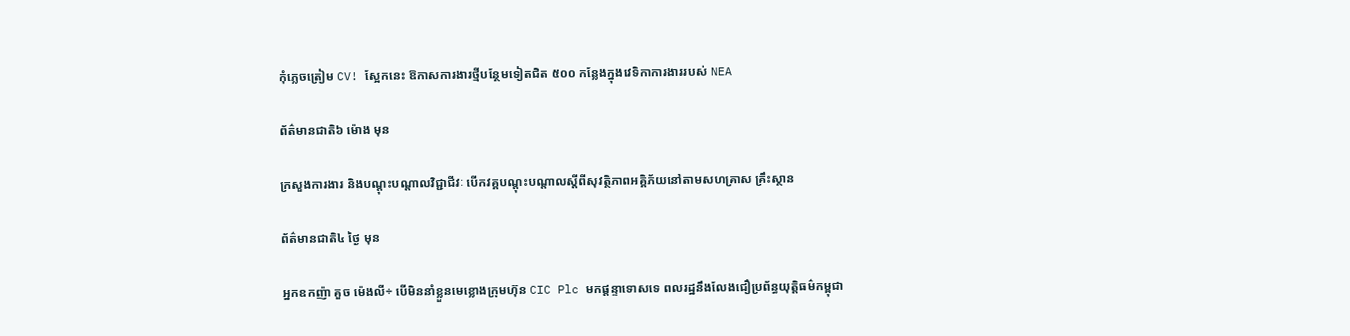កុំភ្លេចត្រៀម CV! ស្អែកនេះ ឱកាសការងារថ្មីបន្ថែមទៀតជិត ៥០០ កន្លែងក្នុងវេទិកាការងាររបស់ NEA

ព័ត៌មានជាតិ៦ ម៉ោង មុន

ក្រសួងការងារ និងបណ្តុះបណ្តាលវិជ្ជាជីវៈ បើកវគ្គបណ្តុះបណ្តាលស្តីពីសុវត្ថិភាពអគ្គិភ័យនៅតាមសហគ្រាស គ្រឹះស្ថាន

ព័ត៌មានជាតិ៤ ថ្ងៃ មុន

អ្នកឧកញ៉ា គួច ម៉េងលី÷ បើមិននាំខ្លួនមេខ្លោងក្រុមហ៊ុន CIC Plc មកផ្ដន្ទាទោសទេ ពលរដ្ឋនឹងលែងជឿប្រព័ន្ធយុត្តិធម៌កម្ពុជា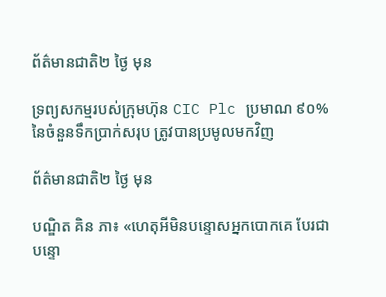ព័ត៌មានជាតិ២ ថ្ងៃ មុន

ទ្រព្យសកម្មរបស់ក្រុមហ៊ុន CIC Plc ប្រមាណ ៩០% នៃចំនួនទឹកប្រាក់សរុប ត្រូវបានប្រមូលមកវិញ

ព័ត៌មានជាតិ២ ថ្ងៃ មុន

បណ្ឌិត គិន ភា៖ «ហេតុអីមិនបន្ទោសអ្នកបោកគេ បែរជាបន្ទោ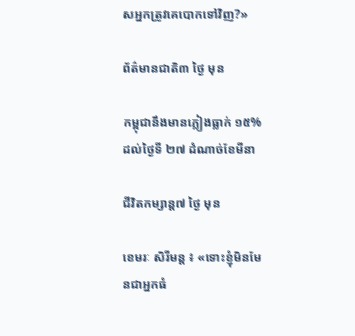សអ្នកត្រូវគេបោកទៅវិញ?»

ព័ត៌មានជាតិ៣ ថ្ងៃ មុន

កម្ពុជានឹងមានភ្លៀងធ្លាក់ ១៥% ដល់ថ្ងៃទី ២៧ ដំណាច់ខែមីនា

ជីវិតកម្សាន្ដ៧ ថ្ងៃ មុន

ខេមរៈ សិរីមន្ត ៖ «ទោះខ្ញុំមិនមែនជាអ្នកធំ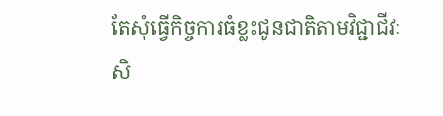តែសុំធ្វើកិច្ចការធំខ្លះជូនជាតិតាមវិជ្ជាជីវៈសិ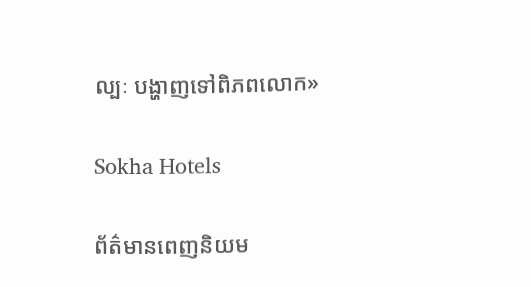ល្បៈ បង្ហាញទៅពិភពលោក»

Sokha Hotels

ព័ត៌មានពេញនិយម